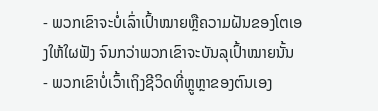- ພວກເຂົາຈະບໍ່ເລົ່າເປົ້າໝາຍຫຼືຄວາມຝັນຂອງໂຕເອງໃຫ້ໃຜຟັງ ຈົນກວ່າພວກເຂົາຈະບັນລຸເປົ້າໝາຍນັ້ນ
- ພວກເຂົາບໍ່ເວົ້າເຖິງຊີວິດທີ່ຫຼູຫຼາຂອງຕົນເອງ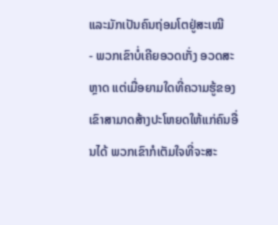ແລະມັກເປັນຄົນຖ່ອມໂຕຢູ່ສະເໝີ
- ພວກເຂົາບໍ່ເຄີຍອວດເກັ່ງ ອວດສະຫຼາດ ແຕ່ເມື່ອຍາມໃດທີ່ຄວາມຮູ້ຂອງເຂົາສາມາດສ້າງປະໂຫຍດໃຫ້ແກ່ຄົນອື່ນໄດ້ ພວກເຂົາກໍເຕັມໃຈທີ່ຈະສະ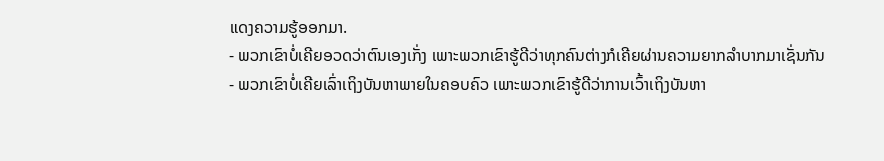ແດງຄວາມຮູ້ອອກມາ.
- ພວກເຂົາບໍ່ເຄີຍອວດວ່າຕົນເອງເກັ່ງ ເພາະພວກເຂົາຮູ້ດີວ່າທຸກຄົນຕ່າງກໍເຄີຍຜ່ານຄວາມຍາກລຳບາກມາເຊັ່ນກັນ
- ພວກເຂົາບໍ່ເຄີຍເລົ່າເຖິງບັນຫາພາຍໃນຄອບຄົວ ເພາະພວກເຂົາຮູ້ດີວ່າການເວົ້າເຖິງບັນຫາ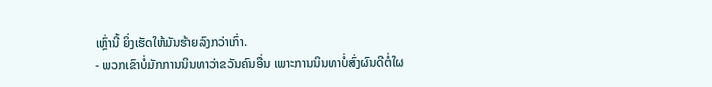ເຫຼົ່ານີ້ ຍິ່ງເຮັດໃຫ້ມັນຮ້າຍລົງກວ່າເກົ່າ.
- ພວກເຂົາບໍ່ມັກການນິນທາວ່າຂວັນຄົນອື່ນ ເພາະການນິນທາບໍ່ສົ່ງຜົນດີຕໍ່ໃຜ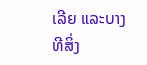ເລີຍ ແລະບາງທີສິ່ງ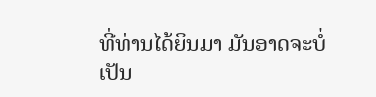ທີ່ທ່ານໄດ້ຍິນມາ ມັນອາດຈະບໍ່ເປັນ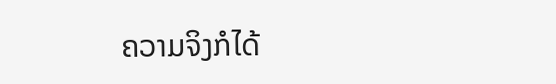ຄວາມຈິງກໍໄດ້